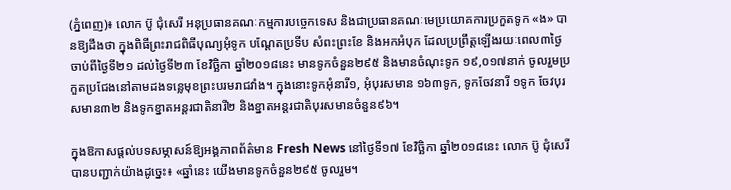(ភ្នំពេញ)៖ លោក ប៊ូ ជុំសេរី អនុប្រធានគណៈកម្មការបច្ចេកទេស និងជាប្រធានគណៈមេប្រយោគការប្រកួតទូក «ង» បានឱ្យដឹងថា ក្នុងពិធីព្រះរាជពិធីបុណ្យអុំទូក បណ្ដែតប្រទីប សំពះព្រះខែ និងអកអំបុក ដែលប្រព្រឹត្តឡើងរយៈពេល៣ថ្ងៃ ចាប់ពីថ្ងៃទី២១ ដល់ថ្ងៃទី២៣ ខែវិច្ឆិកា ឆ្នាំ២០១៨នេះ មានទូកចំនួន២៩៥ និងមានចំណុះទូក ១៩,០១៧នាក់ ចូលរួមប្រកួតប្រជែងនៅតាមដងទន្លេមុខព្រះបរមរាជវាំង។ ក្នុងនោះទូកអុំនារី១, អុំបុរសមាន ១៦៣ទូក, ទូកចែវនារី ១ទូក ចែវបុរសមាន៣២ និងទូកខ្នាតអន្តរជាតិនារី២ និងខ្នាតអន្តរជាតិបុរសមានចំនួន៩៦។

ក្នុងឱកាសផ្តល់បទសម្ភាសន៍ឱ្យអង្គភាពព័ត៌មាន Fresh News នៅថ្ងៃទី១៧ ខែវិច្ឆិកា ឆ្នាំ២០១៨នេះ លោក ប៊ូ ជុំសេរី បានបញ្ជាក់យ៉ាងដូច្នេះ៖ «ឆ្នាំនេះ យើងមានទូកចំនួន២៩៥ ចូលរួម។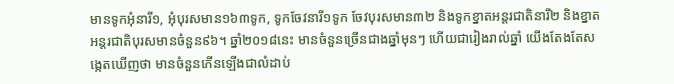មានទូកអុំនារី១, អុំបុរសមាន១៦៣ទូក, ទូកចែវនារី១ទូក ចែវបុរសមាន៣២ និងទូកខ្នាតអន្តរជាតិនារី២ និងខ្នាតអន្តរជាតិបុរសមានចំនួន៩៦។ ឆ្នាំ២០១៨នេះ មានចំនួនច្រើនជាងឆ្នាំមុនៗ ហើយជារៀងរាល់ឆ្នាំ យើងតែងតែសង្កេតឃើញថា មានចំនួនកើនឡើងជាលំដាប់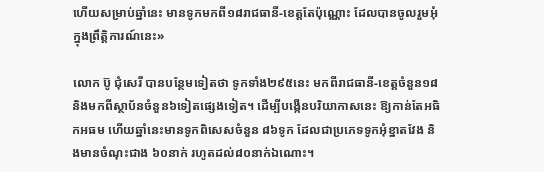ហើយសម្រាប់ឆ្នាំនេះ មានទូកមកពី១៨រាជធានី-ខេត្តតែប៉ុណ្ណោះ ដែលបានចូលរួមអុំក្នុងព្រឹត្តិការណ៍នេះ»

លោក ប៊ូ ជុំសេរី បានបន្ថែមទៀតថា ទូកទាំង២៩៥នេះ មកពីរាជធានី-ខេត្តចំនួន១៨ និងមកពីស្ថាប័នចំនួន៦ទៀតផ្សេងទៀត។ ដើម្បីបង្កើនបរិយាកាសនេះ ឱ្យកាន់តែអធិកអធម ហើយឆ្នាំនេះមានទូកពិសេសចំនួន ៨៦ទូក ដែលជាប្រភេទទូកអុំខ្នាតវែង និងមានចំណុះជាង ៦០នាក់ រហូតដល់៨០នាក់ឯណោះ។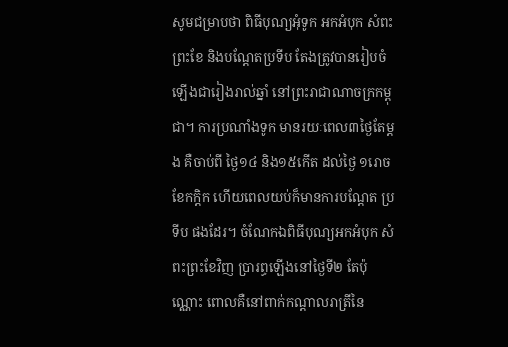សូមជម្រាបថា ពិធីបុណ្យអុំទូក អកអំបុក សំពះព្រះខែ និងបណ្តែតប្រទីប តែងត្រូវបានរៀបចំឡើងជារៀងរាល់ឆ្នាំ នៅព្រះរាជាណាចក្រកម្ពុជា។ ការប្រណាំងទូក មានរយៈពេល៣ថ្ងៃតែម្តង គឺចាប់ពី ថ្ងៃ១៤ និង១៥កើត ដល់ថ្ងៃ ១រោច ខែកក្តិក ហើយពេលយប់ក៏មានការបណ្តែត ប្រទីប ផងដែរ។ ចំណែកឯពិធីបុណ្យអកអំបុក សំពះព្រះខែវិញ ប្រារព្ធឡើងនៅថ្ងៃទី២ តែប៉ុណ្ណោះ ពោលគឺនៅពាក់កណ្តាលរាត្រីនៃ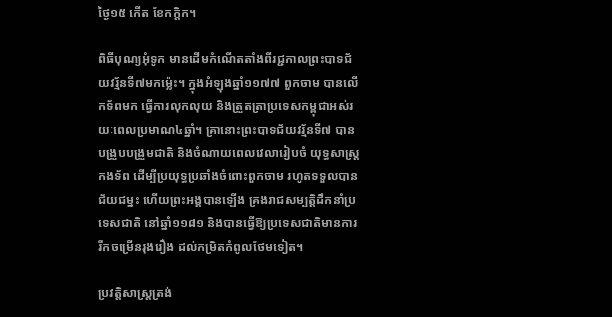ថ្ងៃ១៥ កើត ខែកក្តិក។

ពិធីបុណ្យអុំទូក មានដើមកំណើតតាំងពីរជ្ជកាលព្រះបាទជ័យវរ្ម័នទី៧មកម៉្លេះ។ ក្នុងអំឡុងឆ្នាំ១១៧៧ ពួកចាម បានលើកទ័ពមក ធ្វើការលុកលុយ និងត្រួតត្រាប្រទេសកម្ពុជាអស់រយៈពេលប្រមាណ៤ឆ្នាំ។ គ្រានោះព្រះបាទជ័យវរ្ម័នទី៧ បានបង្រួបបង្រួមជាតិ និងចំណាយពេលវេលារៀបចំ យុទ្ធសាស្ត្រកងទ័ព ដើម្បីប្រយុទ្ធប្រឆាំងចំពោះពួកចាម រហូតទទួលបានជ័យជម្នះ ហើយព្រះអង្គបានឡើង គ្រងរាជសម្បត្តិដឹកនាំប្រទេសជាតិ នៅឆ្នាំ១១៨១ និងបានធ្វើឱ្យប្រទេសជាតិមានការរីកចម្រើនរុងរឿង ដល់កម្រិតកំពូលថែមទៀត។

ប្រវត្តិសាស្ត្រត្រង់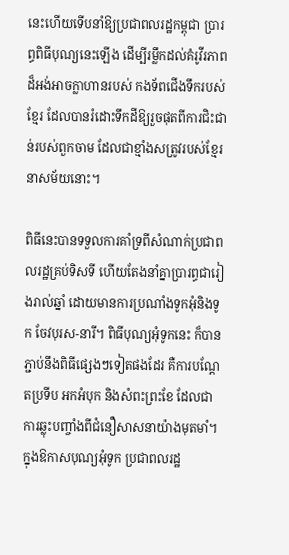នេះហើយទើបនាំឱ្យប្រជាពលរដ្ឋកម្ពុជា ប្រារព្ធពិធីបុណ្យនេះឡើង ដើម្បីរម្លឹកដល់គំរូវីរភាពដ៏អង់អាចក្លាហានរបស់ កងទ័ពជើងទឹករបស់ខ្មែរ ដែលបានរំដោះទឹកដីឱ្យរួចផុតពីការជិះជាន់របស់ពួកចាម ដែលជាខ្មាំងសត្រូវរបស់ខ្មែរនាសម័យនោះ។

ពិធីនេះបានទទួលការគាំទ្រពីសំណាក់ប្រជាពលរដ្ឋគ្រប់ទិសទី ហើយតែងនាំគ្នាប្រារព្ធជារៀងរាល់ឆ្នាំ ដោយមានការប្រណាំងទូកអុំនិងទូក ចែវបុរស-នារី។ ពិធីបុណ្យអុំទូកនេះ ក៏បានភ្ជាប់នឹងពិធីផ្សេងៗទៀតផងដែរ គឺការបណ្ដែតប្រទីប អកអំបុក និងសំពះព្រះខែ ដែលជា ការឆ្លុះបញ្ចាំងពីជំនឿសាសនាយ៉ាងមុតមាំ។ ក្នុងឱកាសបុណ្យអុំទូក ប្រជាពលរដ្ឋ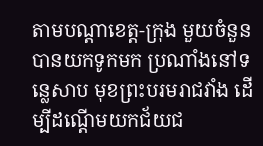តាមបណ្ដាខេត្ត-ក្រុង មួយចំនួនបានយកទូកមក ប្រណាំងនៅទន្លេសាប មុខព្រះបរមរាជវាំង ដើម្បីដណ្ដើមយកជ័យជ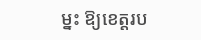ម្នះ ឱ្យខេត្តរប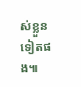ស់ខ្លួនទៀតផង៕